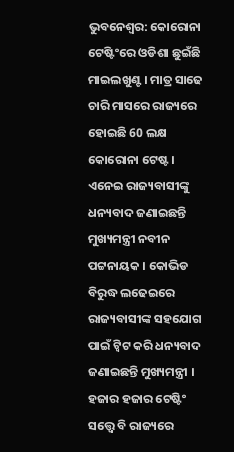ଭୁବନେଶ୍ବର: କୋରୋନା ଟେଷ୍ଟିଂରେ ଓଡିଶା ଛୁଇଁଛି ମାଇଲଖୁଣ୍ଟ । ମାତ୍ର ସାଢେ ଚାରି ମାସରେ ରାଜ୍ୟରେ ହୋଇଛି 60 ଲକ୍ଷ କୋରୋନା ଟେଷ୍ଟ । ଏନେଇ ରାଜ୍ୟବାସୀଙ୍କୁ ଧନ୍ୟବାଦ ଜଣାଇଛନ୍ତି ମୁଖ୍ୟମନ୍ତ୍ରୀ ନବୀନ ପଟ୍ଟନାୟକ । କୋଭିଡ ବିରୁଦ୍ଧ ଲଢେଇରେ ରାଜ୍ୟବାସୀଙ୍କ ସହଯୋଗ ପାଇଁ ଟ୍ବିଟ କରି ଧନ୍ୟବାଦ ଜଣାଇଛନ୍ତି ମୁଖ୍ୟମନ୍ତ୍ରୀ ।
ହଜାର ହଜାର ଟେଷ୍ଟିଂ ସତ୍ତ୍ବେ ବି ରାଜ୍ୟରେ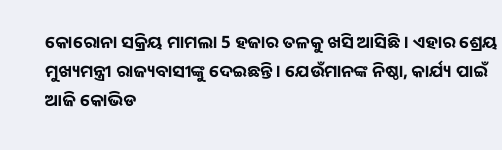କୋରୋନା ସକ୍ରିୟ ମାମଲା 5 ହଜାର ତଳକୁ ଖସି ଆସିଛି । ଏହାର ଶ୍ରେୟ ମୁଖ୍ୟମନ୍ତ୍ରୀ ରାଜ୍ୟବାସୀଙ୍କୁ ଦେଇଛନ୍ତି । ଯେଉଁମାନଙ୍କ ନିଷ୍ଠା, କାର୍ଯ୍ୟ ପାଇଁ ଆଜି କୋଭିଡ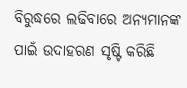ବିରୁଦ୍ଧରେ ଲଢିବାରେ ଅନ୍ୟମାନଙ୍କ ପାଇଁ ଉଦାହରଣ ସୃଷ୍ଟି କରିଛି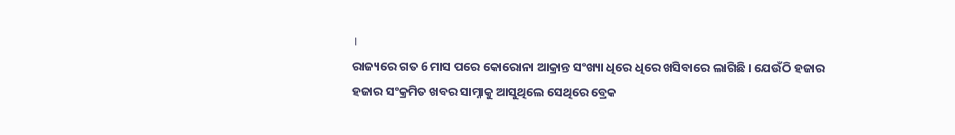।
ରାଜ୍ୟରେ ଗତ 6 ମାସ ପରେ କୋରୋନା ଆକ୍ରାନ୍ତ ସଂଖ୍ୟା ଧିରେ ଧିରେ ଖସିବାରେ ଲାଗିଛି । ଯେଉଁଠି ହଜାର ହଜାର ସଂକ୍ରମିତ ଖବର ସାମ୍ନାକୁ ଆସୁଥିଲେ ସେଥିରେ ବ୍ରେକ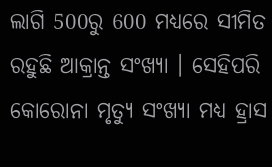ଲାଗି 500ରୁ 600 ମଧ୍ୟରେ ସୀମିତ ରହୁଛି ଆକ୍ରାନ୍ତ ସଂଖ୍ୟା । ସେହିପରି କୋରୋନା ମୃତ୍ୟୁ ସଂଖ୍ୟା ମଧ୍ୟ ହ୍ରାସ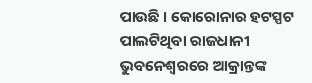ପାଉଛି । କୋରୋନାର ହଟସ୍ପଟ ପାଲଟିଥିବା ରାଜଧାନୀ ଭୁବନେଶ୍ବରରେ ଆକ୍ରାନ୍ତଙ୍କ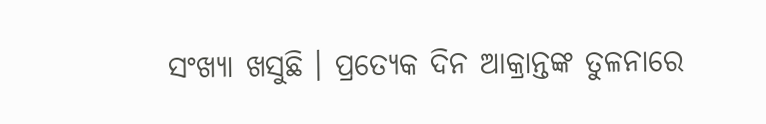ସଂଖ୍ୟା ଖସୁଛି । ପ୍ରତ୍ୟେକ ଦିନ ଆକ୍ରାନ୍ତଙ୍କ ତୁଳନାରେ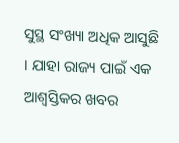ସୁସ୍ଥ ସଂଖ୍ୟା ଅଧିକ ଆସୁଛି । ଯାହା ରାଜ୍ୟ ପାଇଁ ଏକ ଆଶ୍ବସ୍ତିକର ଖବର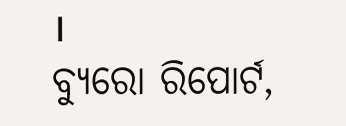।
ବ୍ୟୁରୋ ରିପୋର୍ଟ,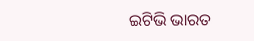ଇଟିଭି ଭାରତ